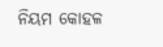ନିୟମ କୋହଳ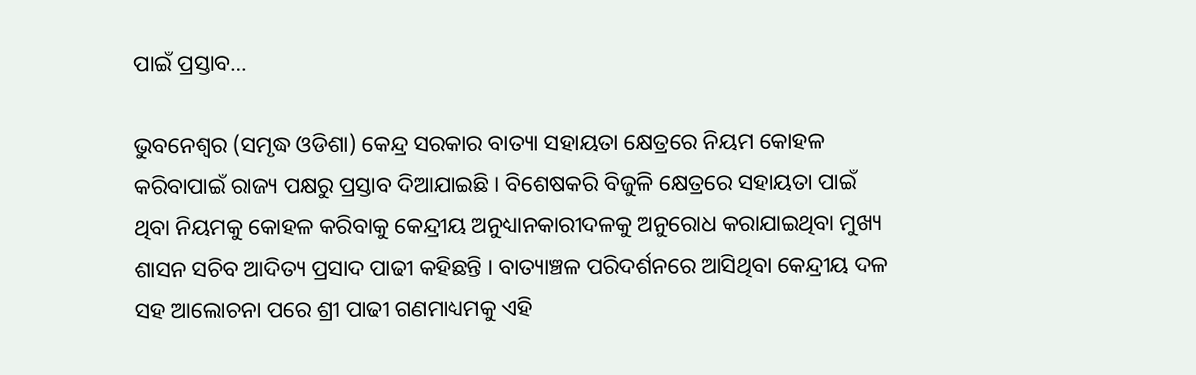ପାଇଁ ପ୍ରସ୍ତାବ…

ଭୁବନେଶ୍ୱର (ସମୃଦ୍ଧ ଓଡିଶା) କେନ୍ଦ୍ର ସରକାର ବାତ୍ୟା ସହାୟତା କ୍ଷେତ୍ରରେ ନିୟମ କୋହଳ କରିବାପାଇଁ ରାଜ୍ୟ ପକ୍ଷରୁ ପ୍ରସ୍ତାବ ଦିଆଯାଇଛି । ବିଶେଷକରି ବିଜୁଳି କ୍ଷେତ୍ରରେ ସହାୟତା ପାଇଁ ଥିବା ନିୟମକୁ କୋହଳ କରିବାକୁ କେନ୍ଦ୍ରୀୟ ଅନୁଧ୍ୟାନକାରୀଦଳକୁ ଅନୁରୋଧ କରାଯାଇଥିବା ମୁଖ୍ୟ ଶାସନ ସଚିବ ଆଦିତ୍ୟ ପ୍ରସାଦ ପାଢୀ କହିଛନ୍ତି । ବାତ୍ୟାଞ୍ଚଳ ପରିଦର୍ଶନରେ ଆସିଥିବା କେନ୍ଦ୍ରୀୟ ଦଳ ସହ ଆଲୋଚନା ପରେ ଶ୍ରୀ ପାଢୀ ଗଣମାଧ୍ୟମକୁ ଏହି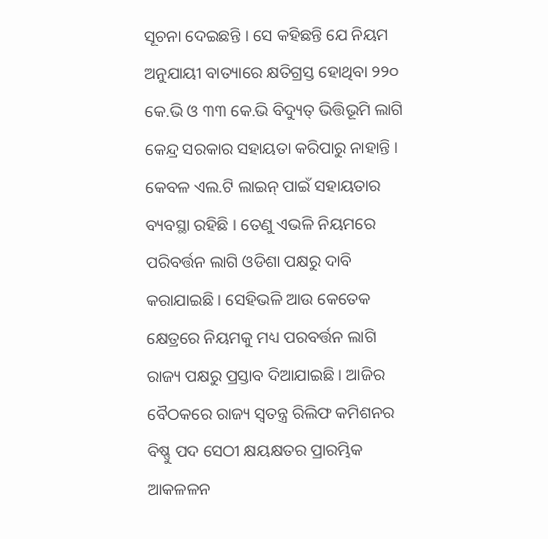ସୂଚନା ଦେଇଛନ୍ତି । ସେ କହିଛନ୍ତି ଯେ ନିୟମ ଅନୁଯାୟୀ ବାତ୍ୟାରେ କ୍ଷତିଗ୍ରସ୍ତ ହୋଥିବା ୨୨୦ କେ.ଭି ଓ ୩୩ କେ.ଭି ବିଦ୍ୟୁତ୍‍ ଭିତ୍ତିଭୂମି ଲାଗି କେନ୍ଦ୍ର ସରକାର ସହାୟତା କରିପାରୁ ନାହାନ୍ତି । କେବଳ ଏଲ.ଟି ଲାଇନ୍‍ ପାଇଁ ସହାୟତାର ବ୍ୟବସ୍ଥା ରହିଛି । ତେଣୁ ଏଭଳି ନିୟମରେ ପରିବର୍ତ୍ତନ ଲାଗି ଓଡିଶା ପକ୍ଷରୁ ଦାବି କରାଯାଇଛି । ସେହିଭଳି ଆଉ କେତେକ କ୍ଷେତ୍ରରେ ନିୟମକୁ ମଧ୍ୟ ପରବର୍ତ୍ତନ ଲାଗି ରାଜ୍ୟ ପକ୍ଷରୁ ପ୍ରସ୍ତାବ ଦିଆଯାଇଛି । ଆଜିର ବୈଠକରେ ରାଜ୍ୟ ସ୍ୱତନ୍ତ୍ର ରିଲିଫ କମିଶନର ବିଷ୍ଣୁ ପଦ ସେଠୀ କ୍ଷୟକ୍ଷତର ପ୍ରାରମ୍ଭିକ ଆକଳଳନ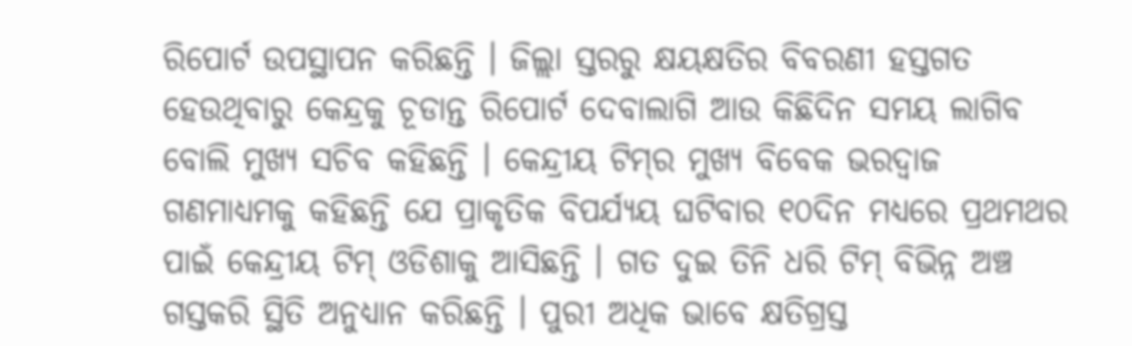ରିପୋର୍ଟ ଉପସ୍ଥାପନ କରିଛନ୍ତି । ଜିଲ୍ଲା ସ୍ତରରୁ କ୍ଷୟକ୍ଷତିର ବିବରଣୀ ହସ୍ତଗତ ହେଉଥିବାରୁ କେନ୍ଦ୍ରକୁ ଚୂଡାନ୍ତ ରିପୋର୍ଟ ଦେବାଲାଗି ଆଉ କିଛିଦିନ ସମୟ ଲାଗିବ ବୋଲି ମୁଖ୍ୟ ସଚିବ କହିଛନ୍ତି । କେନ୍ଦ୍ରୀୟ ଟିମ୍‍ର ମୁଖ୍ୟ ବିବେକ ଭରଦ୍ୱାଜ ଗଣମାଧ୍ୟମକୁ କହିଛନ୍ତି ଯେ ପ୍ରାକୃତିକ ବିପର୍ଯ୍ୟୟ ଘଟିବାର ୧୦ଦିନ ମଧ୍ୟରେ ପ୍ରଥମଥର ପାଇଁ କେନ୍ଦ୍ରୀୟ ଟିମ୍‍ ଓଡିଶାକୁ ଆସିଛନ୍ତି । ଗତ ଦୁଇ ତିନି ଧରି ଟିମ୍‍ ବିଭିନ୍ନ ଅଞ୍ଚ ଗସ୍ତକରି ସ୍ଥିତି ଅନୁଧ୍ୟାନ କରିଛନ୍ତି । ପୁରୀ ଅଧିକ ଭାବେ କ୍ଷତିଗ୍ରସ୍ତ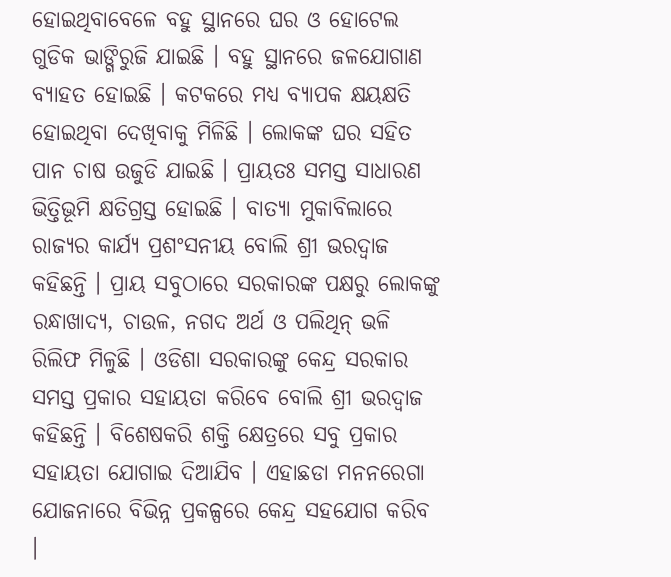ହୋଇଥିବାବେଳେ ବହୁ ସ୍ଥାନରେ ଘର ଓ ହୋଟେଲ ଗୁଡିକ ଭାଙ୍ଗିରୁଜି ଯାଇଛି । ବହୁ ସ୍ଥାନରେ ଜଳଯୋଗାଣ ବ୍ୟାହତ ହୋଇଛି । କଟକରେ ମଧ୍ୟ ବ୍ୟାପକ କ୍ଷୟକ୍ଷତି ହୋଇଥିବା ଦେଖିବାକୁ ମିଳିଛି । ଲୋକଙ୍କ ଘର ସହିତ ପାନ ଚାଷ ଉଜୁଡି ଯାଇଛି । ପ୍ରାୟତଃ ସମସ୍ତ ସାଧାରଣ ଭିତ୍ତିଭୂମି କ୍ଷତିଗ୍ରସ୍ତ ହୋଇଛି । ବାତ୍ୟା ମୁକାବିଲାରେ ରାଜ୍ୟର କାର୍ଯ୍ୟ ପ୍ରଶଂସନୀୟ ବୋଲି ଶ୍ରୀ ଭରଦ୍ୱାଜ କହିଛନ୍ତି । ପ୍ରାୟ ସବୁଠାରେ ସରକାରଙ୍କ ପକ୍ଷରୁ ଲୋକଙ୍କୁ ରନ୍ଧାଖାଦ୍ୟ, ଚାଉଳ, ନଗଦ ଅର୍ଥ ଓ ପଲିଥିନ୍‍ ଭଳି ରିଲିଫ ମିଳୁଛି । ଓଡିଶା ସରକାରଙ୍କୁ କେନ୍ଦ୍ର ସରକାର ସମସ୍ତ ପ୍ରକାର ସହାୟତା କରିବେ ବୋଲି ଶ୍ରୀ ଭରଦ୍ୱାଜ କହିଛନ୍ତି । ବିଶେଷକରି ଶକ୍ତି କ୍ଷେତ୍ରରେ ସବୁ ପ୍ରକାର ସହାୟତା ଯୋଗାଇ ଦିଆଯିବ । ଏହାଛଡା ମନନରେଗା ଯୋଜନାରେ ବିଭିନ୍ନ ପ୍ରକଳ୍ପରେ କେନ୍ଦ୍ର ସହଯୋଗ କରିବ ।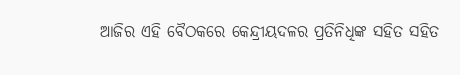ଆଜିର ଏହି ବୈଠକରେ କେନ୍ଦ୍ରୀୟଦଳର ପ୍ରତିନିଧିଙ୍କ ସହିତ ସହିତ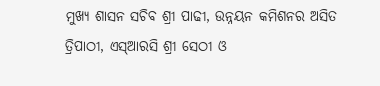ମୁଖ୍ୟ ଶାସନ ସଚିବ ଶ୍ରୀ ପାଢୀ, ଉନ୍ନୟନ କମିଶନର ଅସିତ ତ୍ରିପାଠୀ, ଏସ୍‍ଆରସି ଶ୍ରୀ ସେଠୀ ଓ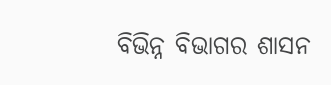ବିଭିନ୍ନ ବିଭାଗର ଶାସନ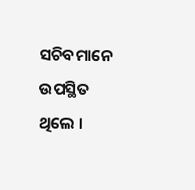ସଚିବମାନେ ଉପସ୍ଥିତ ଥିଲେ ।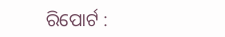ରିପୋର୍ଟ :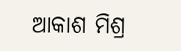ଆକାଶ ମିଶ୍ର